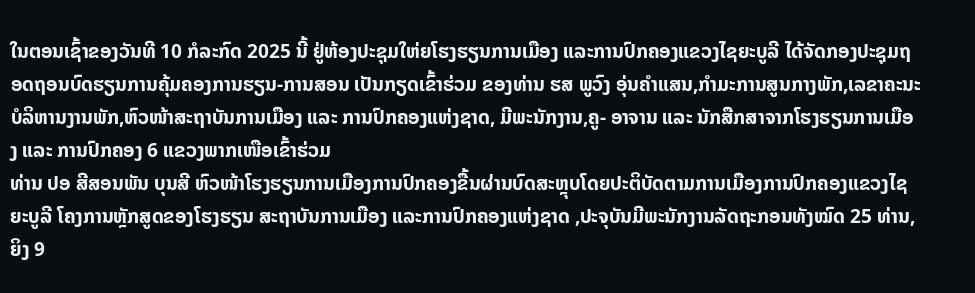ໃນຕອນເຊົ້າຂອງວັນທີ 10 ກໍລະກົດ 2025 ນີ້ ຢູ່ຫ້ອງປະຊຸມໃຫ່ຍໂຮງຮຽນການເມືອງ ແລະການປົກຄອງແຂວງໄຊຍະບູລີ ໄດ້ຈັດກອງປະຊຸມຖອດຖອນບົດຮຽນການຄຸ້ມຄອງການຮຽນ-ການສອນ ເປັນກຽດເຂົ້າຮ່ວມ ຂອງທ່ານ ຮສ ພູວົງ ອຸ່ນຄຳແສນ,ກຳມະການສູນກາງພັກ,ເລຂາຄະນະບໍລິຫານງານພັກ,ຫົວໜ້າສະຖາບັນການເມືອງ ແລະ ການປົກຄອງແຫ່ງຊາດ, ມີພະນັກງານ,ຄູ- ອາຈານ ແລະ ນັກສືກສາຈາກໂຮງຮຽນການເມືອງ ແລະ ການປົກຄອງ 6 ແຂວງພາກເໜືອເຂົ້າຮ່ວມ
ທ່ານ ປອ ສີສອນພັນ ບຸນສີ ຫົວໜ້າໂຮງຮຽນການເມືອງການປົກຄອງຂື້ນຜ່ານບົດສະຫຼຸບໂດຍປະຕິບັດຕາມການເມືອງການປົກຄອງແຂວງໄຊຍະບູລີ ໂຄງການຫຼັກສູດຂອງໂຮງຮຽນ ສະຖາບັນການເມືອງ ແລະການປົກຄອງແຫ່ງຊາດ ,ປະຈຸບັນມີພະນັກງານລັດຖະກອນທັງໝົດ 25 ທ່ານ,ຍິງ 9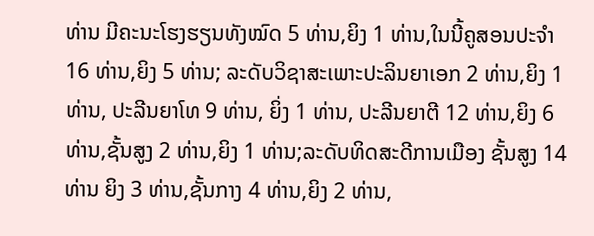ທ່ານ ມີຄະນະໂຮງຮຽນທັງໝົດ 5 ທ່ານ,ຍິງ 1 ທ່ານ,ໃນນີ້ຄູສອນປະຈຳ 16 ທ່ານ,ຍິງ 5 ທ່ານ; ລະດັບວິຊາສະເພາະປະລິນຍາເອກ 2 ທ່ານ,ຍິງ 1 ທ່ານ, ປະລີນຍາໂທ 9 ທ່ານ, ຍິ່ງ 1 ທ່ານ, ປະລີນຍາຕີ 12 ທ່ານ,ຍິງ 6 ທ່ານ,ຊັ້ນສູງ 2 ທ່ານ,ຍິງ 1 ທ່ານ;ລະດັບທິດສະດີການເມືອງ ຊັ້ນສູງ 14 ທ່ານ ຍິງ 3 ທ່ານ,ຊັ້ນກາງ 4 ທ່ານ,ຍິງ 2 ທ່ານ,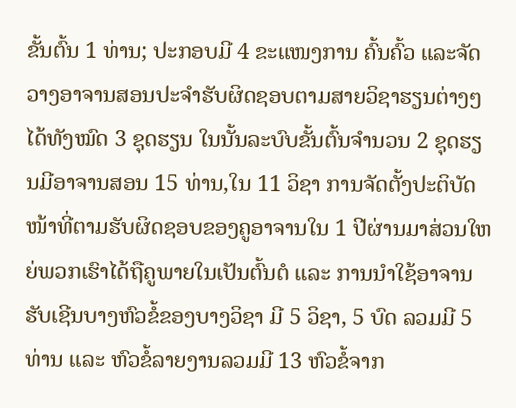ຂັ້ນຕົ້ນ 1 ທ່ານ; ປະກອບມີ 4 ຂະແໜງການ ຄົ້ນຄົ້ວ ແລະຈັດວາງອາຈານສອນປະຈຳຮັບຜິດຊອບຕາມສາຍວິຊາຮຽນຕ່າງໆໄດ້ທັງໝົດ 3 ຊຸດຮຽນ ໃນນັ້ນລະບົບຂັ້ນຕົ້ນຈຳນວນ 2 ຊຸດຮຽນມີອາຈານສອນ 15 ທ່ານ,ໃນ 11 ວິຊາ ການຈັດຕັ້ງປະຕິບັດໜ້າທີ່ຕາມຮັບຜິດຊອບຂອງຄູອາຈານໃນ 1 ປີຜ່ານມາສ່ວນໃຫຍ່ພວກເຮົາໄດ້ຖືຄູພາຍໃນເປັນຕົ້ນຕໍ ແລະ ການນຳໃຊ້ອາຈານຮັບເຊີນບາງຫົວຂໍ້ຂອງບາງວິຊາ ມີ 5 ວິຊາ, 5 ບົດ ລວມມີ 5 ທ່ານ ແລະ ຫົວຂໍ້ລາຍງານລວມມີ 13 ຫົວຂໍ້ຈາກ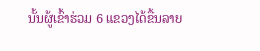ນັ້ນຜູ້ເຂົ້າຮ່ວມ 6 ແຂວງໄດ້ຂື້ນລາຍ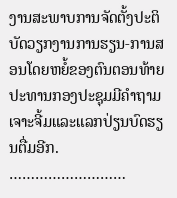ງານສະພາບການຈັດຕັ້ງປະຕິບັດວຽກງານການຮຽນ-ການສອນໂດຍຫຍໍ້ຂອງຕົນຕອນທ້າຍປະທານກອງປະຊຸມມີຄຳຖາມເຈາະຈີ້ມແລະແລກປ່ຽນບົດຮຽນຕື່ມອີກ.
………………………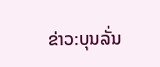ຂ່າວ:ບຸນລັ່ນ